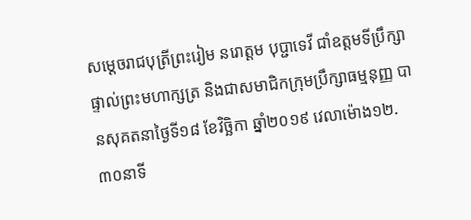សម្តេចរាជបុត្រីព្រះរៀម នរោត្តម បុប្ជាទេវី ជាំឧត្តមទីប្រឹក្សាផ្ទាល់ព្រះមហាក្សត្រ និងជាសមាជិកក្រុមប្រឹក្សាធម្មនុញ្ញ បានសុគតនាថ្ងៃទី១៨ ខែវិច្ឆិកា ឆ្នាំ២០១៩ វេលាម៉ោង១២.៣០នាទី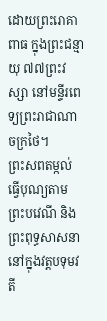ដោយព្រះរោគាពាធ ក្នុងព្រះជន្មាយុ ៧៧ព្រះវស្សា នៅមន្ទីរពេទ្យព្រះរាជាណាចក្រថៃ។
ព្រះសពតម្កល់ធ្វើបុណ្យតាមព្រះបវេណី និងព្រះពុទ្ធសាសនានៅក្នុងវត្តបទុមវតី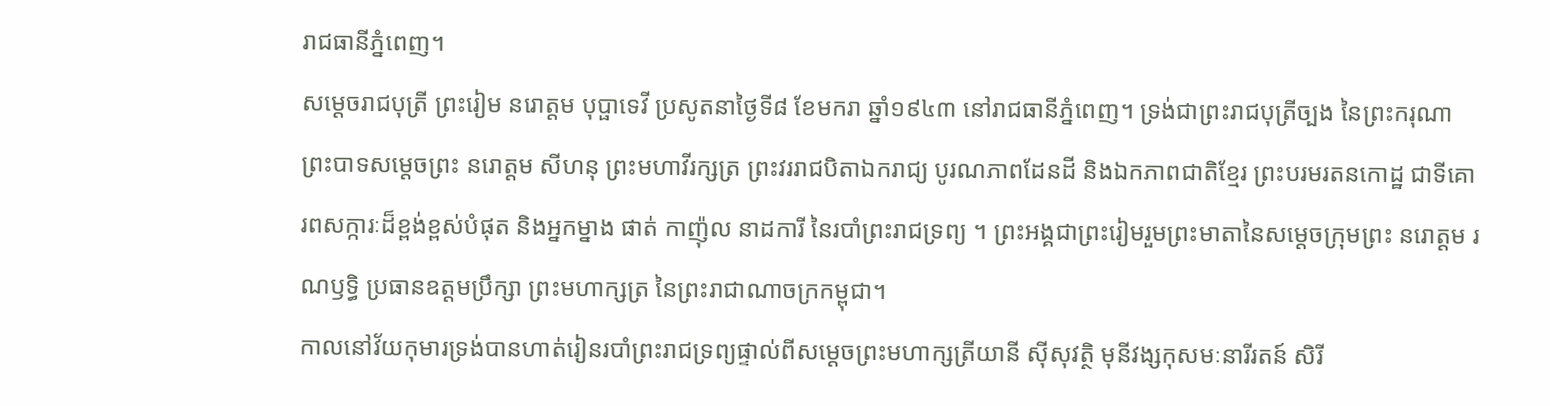រាជធានីភ្នំពេញ។
សម្ដេចរាជបុត្រី ព្រះរៀម នរោត្តម បុប្ផាទេវី ប្រសូតនាថ្ងៃទី៨ ខែមករា ឆ្នាំ១៩៤៣ នៅរាជធានីភ្នំពេញ។ ទ្រង់ជាព្រះរាជបុត្រីច្បង នៃព្រះករុណា ព្រះបាទសម្តេចព្រះ នរោត្តម សីហនុ ព្រះមហាវីរក្សត្រ ព្រះវររាជបិតាឯករាជ្យ បូរណភាពដែនដី និងឯកភាពជាតិខ្មែរ ព្រះបរមរតនកោដ្ឋ ជាទីគោរពសក្ការៈដ៏ខ្ពង់ខ្ពស់បំផុត និងអ្នកម្នាង ផាត់ កាញ៉ុល នាដការី នៃរបាំព្រះរាជទ្រព្យ ។ ព្រះអង្គជាព្រះរៀមរួមព្រះមាតានៃសម្ដេចក្រុមព្រះ នរោត្ដម រណឫទ្ធិ ប្រធានឧត្ដមប្រឹក្សា ព្រះមហាក្សត្រ នៃព្រះរាជាណាចក្រកម្ពុជា។
កាលនៅវ័យកុមារទ្រង់បានហាត់រៀនរបាំព្រះរាជទ្រព្យផ្ទាល់ពីសម្ដេចព្រះមហាក្សត្រីយានី ស៊ីសុវត្ថិ មុនីវង្សកុសមៈនារីរតន៍ សិរី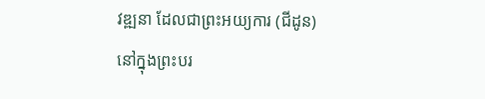វឌ្ឍនា ដែលជាព្រះអយ្យការ (ជីដូន) នៅក្នុងព្រះបរ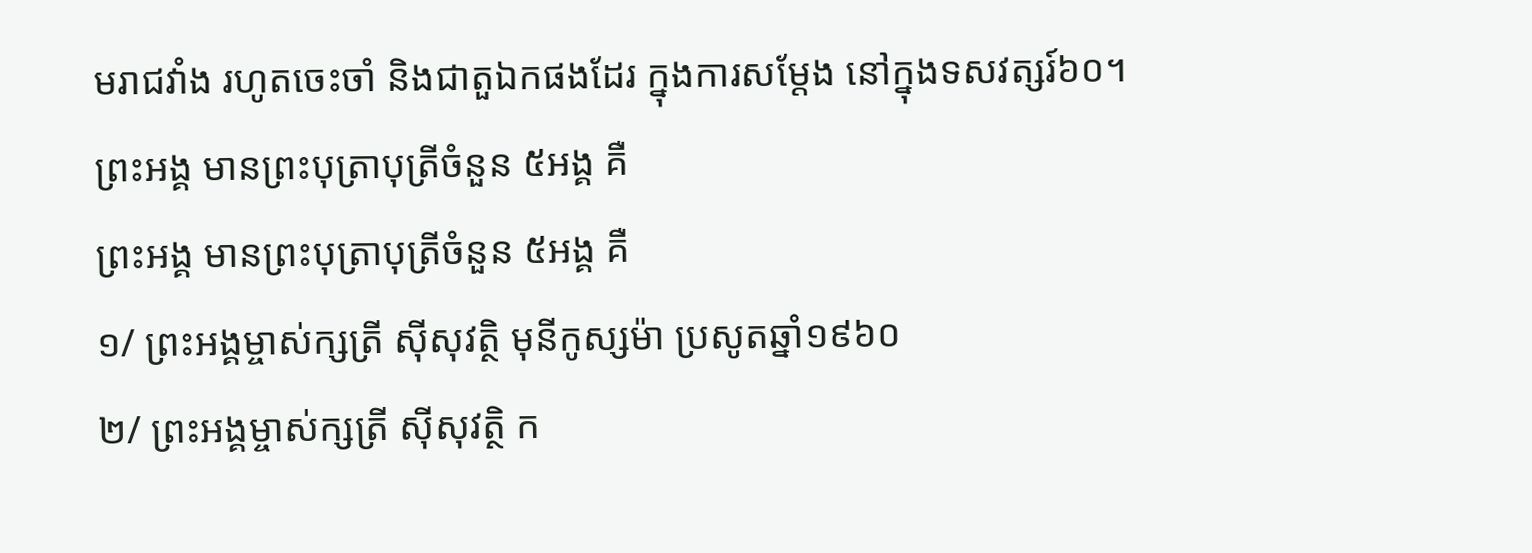មរាជវាំង រហូតចេះចាំ និងជាតួឯកផងដែរ ក្នុងការសម្ដែង នៅក្នុងទសវត្សរ៍៦០។
ព្រះអង្គ មានព្រះបុត្រាបុត្រីចំនួន ៥អង្គ គឺ
ព្រះអង្គ មានព្រះបុត្រាបុត្រីចំនួន ៥អង្គ គឺ
១/ ព្រះអង្គម្ចាស់ក្សត្រី ស៊ីសុវត្ថិ មុនីកូស្សម៉ា ប្រសូតឆ្នាំ១៩៦០
២/ ព្រះអង្គម្ចាស់ក្សត្រី ស៊ីសុវត្ថិ ក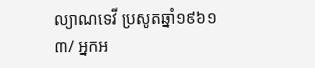ល្យាណទេវី ប្រសូតឆ្នាំ១៩៦១
៣/ អ្នកអ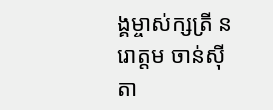ង្គម្ចាស់ក្សត្រី នរោត្តម ចាន់ស៊ីតា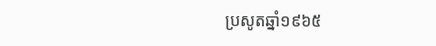ប្រសូតឆ្នាំ១៩៦៥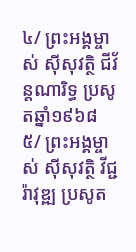៤/ ព្រះអង្គម្ចាស់ ស៊ីសុវត្ថិ ជីវ័ន្តណារិទ្ធ ប្រសូតឆ្នាំ១៩៦៨
៥/ ព្រះអង្គម្ចាស់ ស៊ីសុវត្ថិ វីជ្ជរ៉ាវុឌ្ឍ ប្រសូត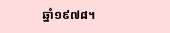ឆ្នាំ១៩៧៨។